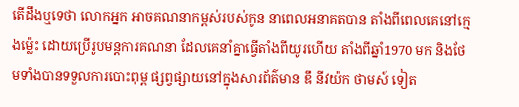តើដឹងឬទេថា លោកអ្នក អាចគណនាកម្ពស់របស់កូន នាពេលអនាគតបាន តាំងពីពេលគេនៅក្មេងម្ល៉េះ ដោយប្រើរូបមន្តការគណនា ដែលគេនាំគ្នាធ្វើតាំងពីយូរហើយ តាំងពីឆ្នាំ1970 មក និងថែមទាំងបានទទួលការបោះពុម្ព ផ្សព្វផ្សាយនៅក្នុងសារព័ត៌មាន ឌឹ នីវយ៉ក ថាមស៍ ទៀត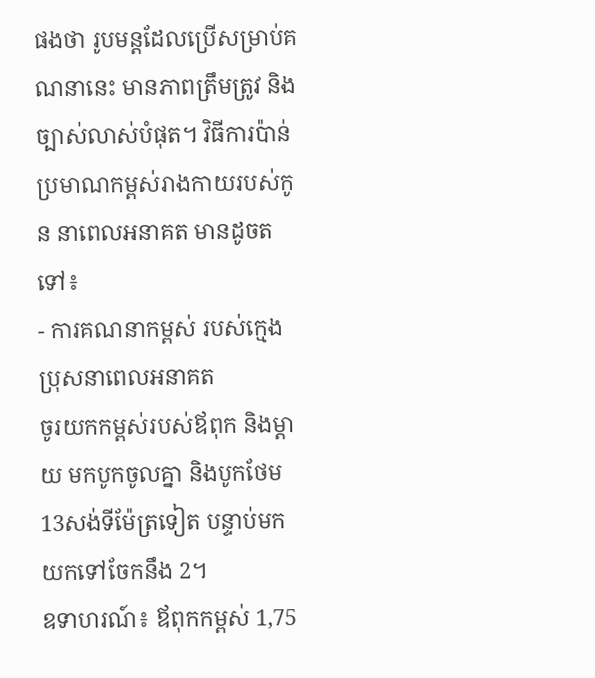ផងថា រូបមន្តដែលប្រើសម្រាប់គណនានេះ មានភាពត្រឹមត្រូវ និងច្បាស់លាស់បំផុត។ វិធីការប៉ាន់ប្រមាណកម្ពស់រាងកាយរបស់កូន នាពេលអនាគត មានដូចតទៅ៖
- ការគណនាកម្ពស់ របស់ក្មេងប្រុសនាពេលអនាគត
ចូរយកកម្ពស់របស់ឪពុក និងម្តាយ មកបូកចូលគ្នា និងបូកថែម 13សង់ទីម៉ែត្រទៀត បន្ទាប់មក យកទៅចែកនឹង 2។
ឧទាហរណ៍៖ ឪពុកកម្ពស់ 1,75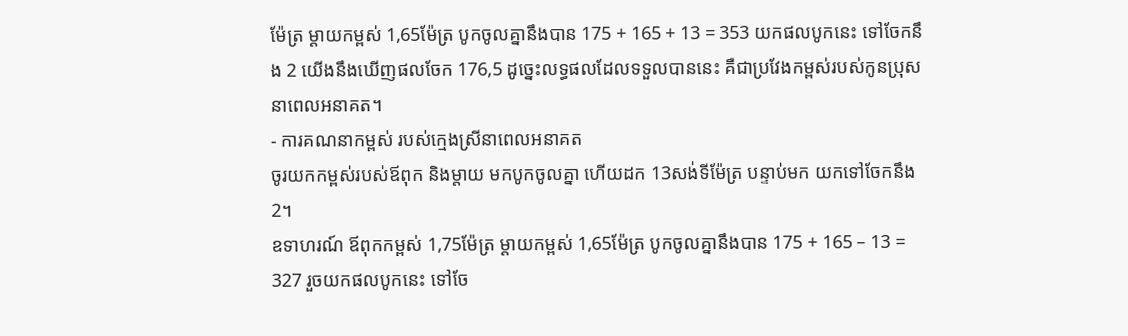ម៉ែត្រ ម្តាយកម្ពស់ 1,65ម៉ែត្រ បូកចូលគ្នានឹងបាន 175 + 165 + 13 = 353 យកផលបូកនេះ ទៅចែកនឹង 2 យើងនឹងឃើញផលចែក 176,5 ដូច្នេះលទ្ធផលដែលទទួលបាននេះ គឺជាប្រវែងកម្ពស់របស់កូនប្រុស នាពេលអនាគត។
- ការគណនាកម្ពស់ របស់ក្មេងស្រីនាពេលអនាគត
ចូរយកកម្ពស់របស់ឪពុក និងម្តាយ មកបូកចូលគ្នា ហើយដក 13សង់ទីម៉ែត្រ បន្ទាប់មក យកទៅចែកនឹង 2។
ឧទាហរណ៍ ឪពុកកម្ពស់ 1,75ម៉ែត្រ ម្តាយកម្ពស់ 1,65ម៉ែត្រ បូកចូលគ្នានឹងបាន 175 + 165 – 13 = 327 រួចយកផលបូកនេះ ទៅចែ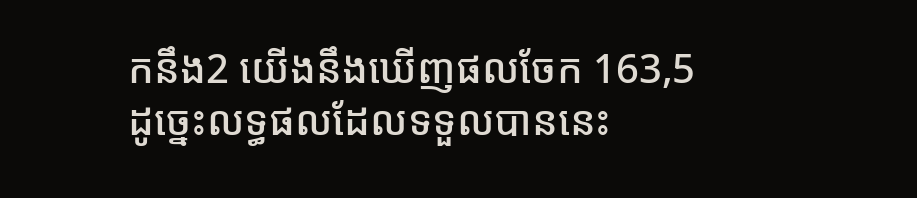កនឹង2 យើងនឹងឃើញផលចែក 163,5 ដូច្នេះលទ្ធផលដែលទទួលបាននេះ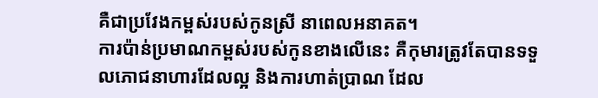គឺជាប្រវែងកម្ពស់របស់កូនស្រី នាពេលអនាគត។
ការប៉ាន់ប្រមាណកម្ពស់របស់កូនខាងលើនេះ គឺកុមារត្រូវតែបានទទួលភោជនាហារដែលល្អ និងការហាត់ប្រាណ ដែល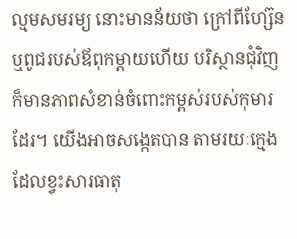ល្មមសមរម្យ នោះមានន័យថា ក្រៅពីហ្ស៊ែន ឬពូជរបស់ឪពុកម្តាយហើយ បរិស្ថានជុំវិញ ក៏មានភាពសំខាន់ចំពោះកម្ពស់របស់កុមារដែរ។ យើងអាចសង្កេតបាន តាមរយៈក្មេងដែលខ្វះសារធាតុ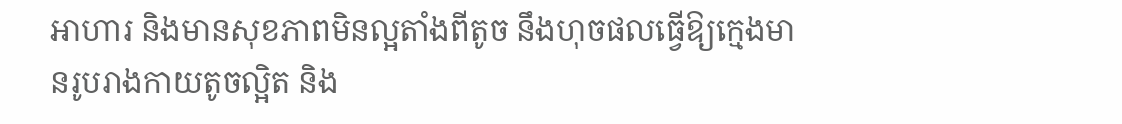អាហារ និងមានសុខភាពមិនល្អតាំងពីតូច នឹងហុចផលធ្វើឱ្យក្មេងមានរូបរាងកាយតូចល្អិត និង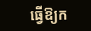ធ្វើឱ្យក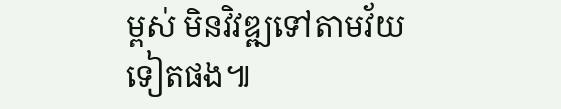ម្ពស់ មិនវិវឌ្ឍទៅតាមវ័យទៀតផង៕